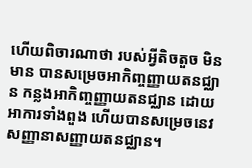ហើយពិចារណាថា របស់អ្វីតិចតួច មិនមាន បានសម្រេចអាកិញ្ចញ្ញាយតនជ្ឈាន កន្លងអាកិញ្ចញ្ញាយតនជ្ឈាន ដោយអាការទាំងពួង ហើយបានសម្រេចនេវសញ្ញានាសញ្ញាយតនជ្ឈាន។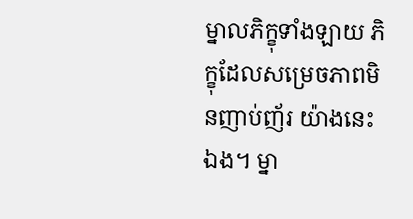ម្នាលភិក្ខុទាំងឡាយ ភិក្ខុដែលសម្រេចភាពមិនញាប់ញ័រ យ៉ាងនេះឯង។ ម្នា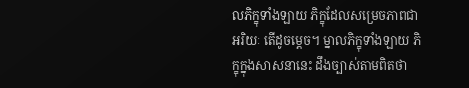លភិក្ខុទាំងឡាយ ភិក្ខុដែលសម្រេចភាពជាអរិយៈ តើដូចម្ដេច។ ម្នាលភិក្ខុទាំងឡាយ ភិក្ខុក្នុងសាសនានេះ ដឹងច្បាស់តាមពិតថា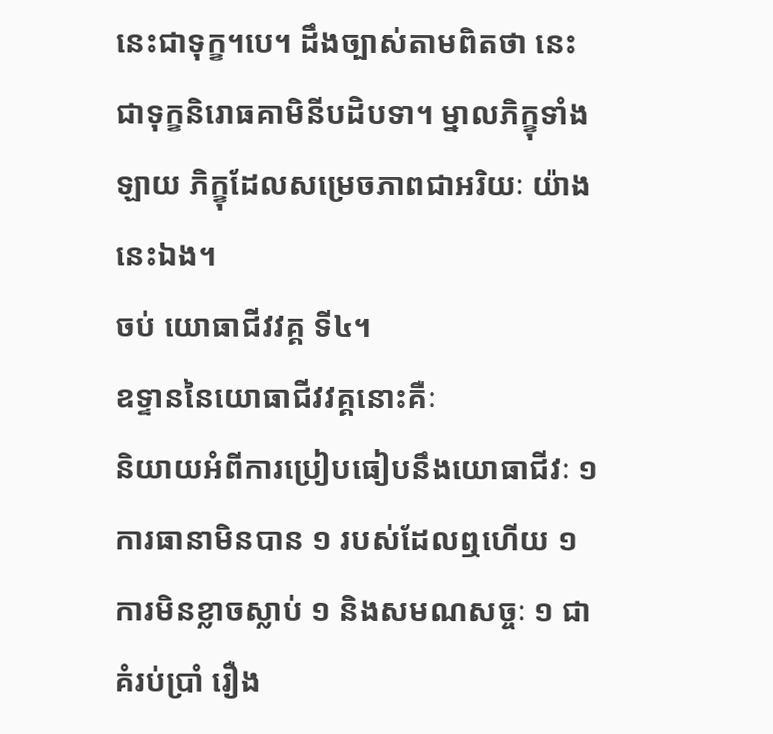នេះជាទុក្ខ។បេ។ ដឹងច្បាស់តាមពិតថា នេះជាទុក្ខនិរោធគាមិនីបដិបទា។ ម្នាលភិក្ខុទាំងឡាយ ភិក្ខុដែលសម្រេចភាពជាអរិយៈ យ៉ាងនេះឯង។
ចប់ យោធាជីវវគ្គ ទី៤។
ឧទ្ទាននៃយោធាជីវវគ្គនោះគឺៈ
និយាយអំពីការប្រៀបធៀបនឹងយោធាជីវៈ ១ ការធានាមិនបាន ១ របស់ដែលឮហើយ ១ ការមិនខ្លាចស្លាប់ ១ និងសមណសច្ចៈ ១ ជាគំរប់ប្រាំ រឿង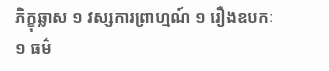ភិក្ខុឆ្លាស ១ វស្សការព្រាហ្មណ៍ ១ រឿងឧបកៈ ១ ធម៌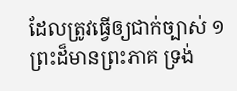ដែលត្រូវធ្វើឲ្យជាក់ច្បាស់ ១ ព្រះដ៏មានព្រះភាគ ទ្រង់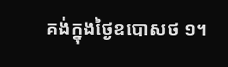គង់ក្នុងថ្ងៃឧបោសថ ១។